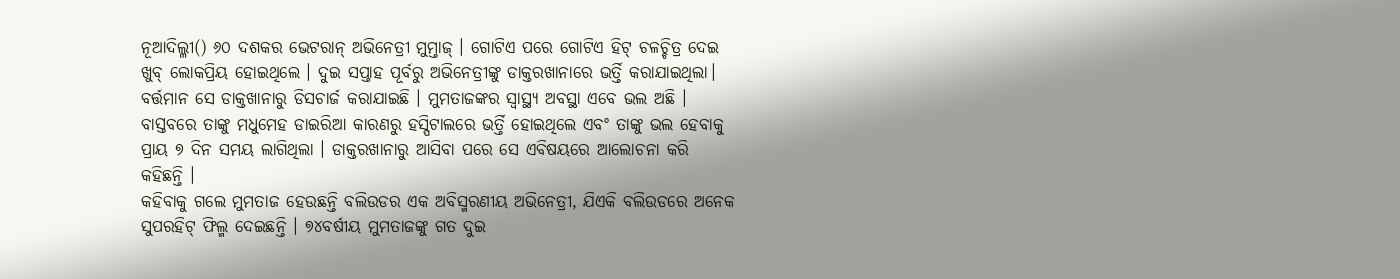ନୂଆଦିଲ୍ଳୀ() ୬୦ ଦଶକର ଭେଟରାନ୍ ଅଭିନେତ୍ରୀ ମୁମ୍ତାଜ୍ । ଗୋଟିଏ ପରେ ଗୋଟିଏ ହିଟ୍ ଚଳଚ୍ଚିତ୍ର ଦେଇ ଖୁବ୍ ଲୋକପ୍ରିୟ ହୋଇଥିଲେ । ଦୁଇ ସପ୍ତାହ ପୂର୍ବରୁ ଅଭିନେତ୍ରୀଙ୍କୁ ଡାକ୍ତରଖାନାରେ ଭର୍ତ୍ତି କରାଯାଇଥିଲା। ବର୍ତ୍ତମାନ ସେ ଡାକ୍ତଖାନାରୁ ଡିସଚାର୍ଜ କରାଯାଇଛି । ମୁମତାଜଙ୍କର ସ୍ୱାସ୍ଥ୍ୟ ଅବସ୍ଥା ଏବେ ଭଲ ଅଛି । ବାସ୍ତବରେ ତାଙ୍କୁ ମଧୁମେହ ଡାଇରିଆ କାରଣରୁ ହସ୍ପିଟାଲରେ ଭର୍ତ୍ତି ହୋଇଥିଲେ ଏବଂ ତାଙ୍କୁ ଭଲ ହେବାକୁ ପ୍ରାୟ ୭ ଦିନ ସମୟ ଲାଗିଥିଲା । ଡାକ୍ତରଖାନାରୁ ଆସିବା ପରେ ସେ ଏବିଷୟରେ ଆଲୋଚନା କରି କହିଛନ୍ତି ।
କହିବାକୁ ଗଲେ ମୁମତାଜ ହେଉଛନ୍ତି ବଲିଉଡର ଏକ ଅବିସ୍ମରଣୀୟ ଅଭିନେତ୍ରୀ, ଯିଏକି ବଲିଉଡରେ ଅନେକ ସୁପରହିଟ୍ ଫିଲ୍ମ ଦେଇଛନ୍ତି । ୭୪ବର୍ଷୀୟ ମୁମତାଜଙ୍କୁ ଗତ ଦୁଇ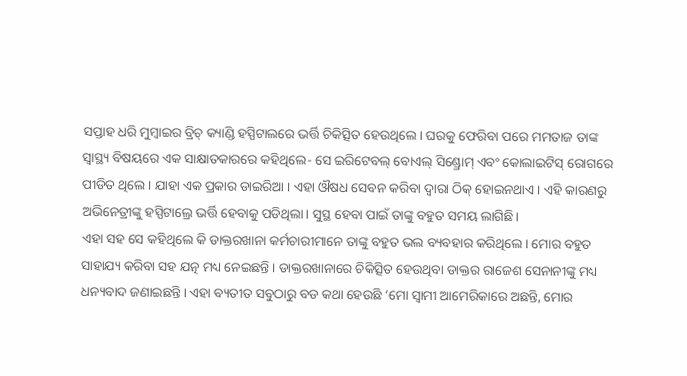ସପ୍ତାହ ଧରି ମୁମ୍ବାଇର ବ୍ରିଚ୍ କ୍ୟାଣ୍ଡି ହସ୍ପିଟାଲରେ ଭର୍ତ୍ତି ଚିକିତ୍ସିତ ହେଉଥିଲେ। ଘରକୁ ଫେରିବା ପରେ ମମତାଜ ତାଙ୍କ ସ୍ୱାସ୍ଥ୍ୟ ବିଷୟରେ ଏକ ସାକ୍ଷାତକାରରେ କହିଥିଲେ- ସେ ଇରିଟେବଲ୍ ବୋଏଲ୍ ସିଣ୍ଡ୍ରୋମ୍ ଏବଂ କୋଲାଇଟିସ୍ ରୋଗରେ ପୀଡିତ ଥିଲେ । ଯାହା ଏକ ପ୍ରକାର ଡାଇରିଆ । ଏହା ଔଷଧ ସେବନ କରିବା ଦ୍ୱାରା ଠିକ୍ ହୋଇନଥାଏ । ଏହି କାରଣରୁ ଅଭିନେତ୍ରୀଙ୍କୁ ହସ୍ପିଟାଲ୍ରେ ଭର୍ତ୍ତି ହେବାକୁ ପଡିଥିଲା। ସୁସ୍ଥ ହେବା ପାଇଁ ତାଙ୍କୁ ବହୁତ ସମୟ ଲାଗିଛି।
ଏହା ସହ ସେ କହିଥିଲେ କି ଡାକ୍ତରଖାନା କର୍ମଚାରୀମାନେ ତାଙ୍କୁ ବହୁତ ଭଲ ବ୍ୟବହାର କରିଥିଲେ। ମୋର ବହୁତ ସାହାଯ୍ୟ କରିବା ସହ ଯତ୍ନ ମଧ୍ୟ ନେଇଛନ୍ତି । ଡାକ୍ତରଖାନାରେ ଚିକିତ୍ସିତ ହେଉଥିବା ଡାକ୍ତର ରାଜେଶ ସେନାନୀଙ୍କୁ ମଧ୍ୟ ଧନ୍ୟବାଦ ଜଣାଇଛନ୍ତି। ଏହା ବ୍ୟତୀତ ସବୁଠାରୁ ବଡ କଥା ହେଉଛି ‘ମୋ ସ୍ବାମୀ ଆମେରିକାରେ ଅଛନ୍ତି, ମୋର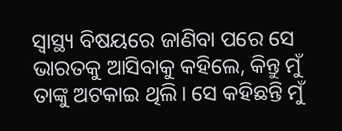ସ୍ୱାସ୍ଥ୍ୟ ବିଷୟରେ ଜାଣିବା ପରେ ସେ ଭାରତକୁ ଆସିବାକୁ କହିଲେ, କିନ୍ତୁ ମୁଁ ତାଙ୍କୁ ଅଟକାଇ ଥିଲି। ସେ କହିଛନ୍ତି ମୁଁ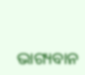ଭାଗ୍ୟବାନ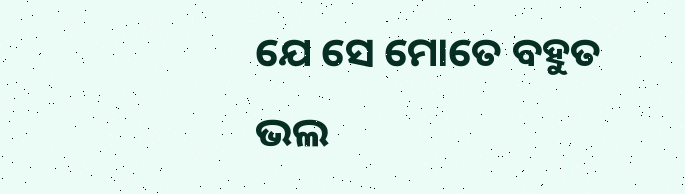ଯେ ସେ ମୋତେ ବହୁତ ଭଲ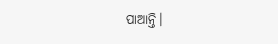ପାଆନ୍ତି।